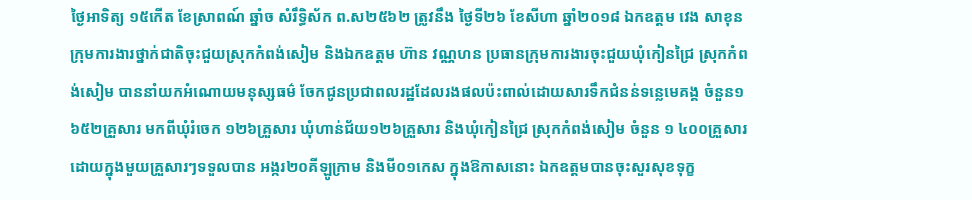ថ្ងៃអាទិត្យ ១៥កើត ខែស្រាពណ៍ ឆ្នាំច សំរឹទ្ធិស័ក ព.ស២៥៦២ ត្រូវនឹង ថ្ងៃទី២៦ ខែសីហា ឆ្នាំ២០១៨ ឯកឧត្តម វេង សាខុន ក្រុមការងារថ្នាក់ជាតិចុះជួយស្រុកកំពង់សៀម និងឯកឧត្តម ហ៊ាន វណ្ណហន ប្រធានក្រុមការងារចុះជួយឃុំកៀនជ្រៃ ស្រុកកំពង់សៀម បាននាំយកអំណោយមនុស្សធម៌ ចែកជូនប្រជាពលរដ្ឋដែលរងផលប៉ះពាល់ដោយសារទឹកជំនន់ទន្លេមេគង្គ ចំនួន១ ៦៥២គ្រួសារ មកពីឃុំរំចេក ១២៦គ្រួសារ ឃុំហាន់ជ័យ១២៦គ្រួសារ និងឃុំកៀនជ្រៃ ស្រុកកំពង់សៀម ចំនួន ១ ៤០០គ្រួសារ ដោយក្នុងមួយគ្រួសារៗទទួលបាន អង្ករ២០គីឡូក្រាម និងមី០១កេស ក្នុងឱកាសនោះ ឯកឧត្តមបានចុះសួរសុខទុក្ខ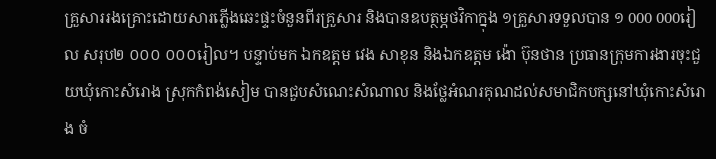គ្រួសាររងគ្រោះដោយសារភ្លើងឆេះផ្ទះចំនួនពីរគ្រួសារ និងបានឧបត្ថម្ភថវិកាក្នុង ១គ្រួសារទទួលបាន ១ 000 000រៀល សរុប២ ០០០ ០០០រៀល។ បន្ទាប់មក ឯកឧត្តម វេង សាខុន និងឯកឧត្តម ង៉ោ ប៊ុនថាន ប្រធានក្រុមការងារចុះជួយឃុំកោះសំរោង ស្រុកកំពង់សៀម បានជួបសំណេះសំណាល និងថ្លែអំណរគុណដល់សមាជិកបក្សនៅឃុំកោះសំរោង ចំ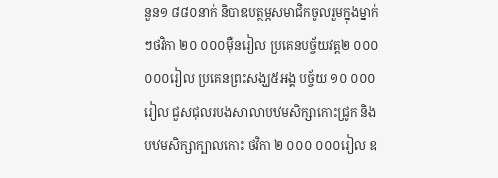នួន១ ៨៨០នាក់ និបាឧបត្ថម្ភសមាជិកចូលរួមក្នុងម្នាក់ៗថវិកា ២០ ០០០ម៉ឺនរៀល ប្រគេនបច្ច័យវត្ត២ ០០០ ០០០រៀល ប្រគេនព្រះសង្ឃ៥អង្គ បច្ច័យ ១០ ០០០រៀល ជួសជុលរបងសាលាបឋមសិក្សាកោះជ្រូក និងបឋមសិក្សាក្បាលកោះ ថវិកា ២ ០០០ ០០០រៀល ឧ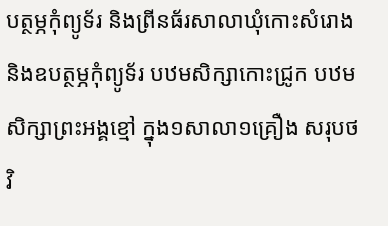បត្ថម្ភកុំព្យូទ័រ និងព្រីនធ័រសាលាឃុំកោះសំរោង និងឧបត្ថម្ភកុំព្យូទ័រ បឋមសិក្សាកោះជ្រូក បឋមសិក្សាព្រះអង្គខ្មៅ ក្នុង១សាលា១គ្រឿង សរុបថវិ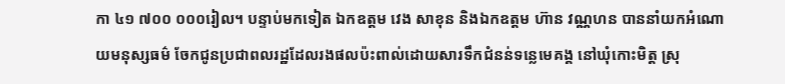កា ៤១ ៧០០ ០០០រៀល។ បន្ទាប់មកទៀត ឯកឧត្តម វេង សាខុន និងឯកឧត្តម ហ៊ាន វណ្ណហន បាននាំយកអំណោយមនុស្សធម៌ ចែកជូនប្រជាពលរដ្ឋដែលរងផលប៉ះពាល់ដោយសារទឹកជំនន់ទន្លេមេគង្គ នៅឃុំកោះមិត្ត ស្រុ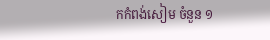កកំពង់សៀម ចំនួន ១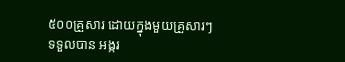៥០០គ្រួសារ ដោយក្នុងមួយគ្រួសារៗទទួលបាន អង្ករ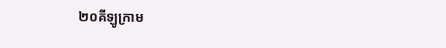២០គីឡូក្រាម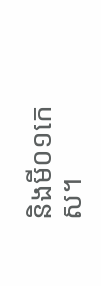និងមី០១កេស។